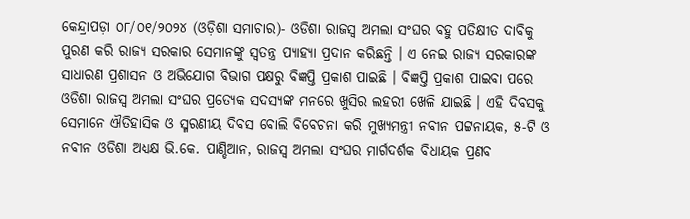କେନ୍ଦ୍ରାପଡ଼ା ୦୮/୦୧/୨୦୨୪ (ଓଡ଼ିଶା ସମାଚାର)- ଓଡିଶା ରାଜସ୍ୱ ଅମଲା ସଂଘର ବହୁ ପତିକ୍ଷୀତ ଦାବିକୁ ପୁରଣ କରି ରାଜ୍ୟ ସରକାର ସେମାନଙ୍କୁ ସ୍ୱତନ୍ତ୍ର ପ୍ୟାହ୍ୟା ପ୍ରଦାନ କରିଛନ୍ତି । ଏ ନେଇ ରାଜ୍ୟ ସରକାରଙ୍କ ସାଧାରଣ ପ୍ରଶାସନ ଓ ଅଭିଯୋଗ ବିଭାଗ ପକ୍ଷରୁ ବିଜ୍ଞପ୍ତି ପ୍ରକାଶ ପାଇଛି । ବିଜ୍ଞପ୍ତି ପ୍ରକାଶ ପାଇବା ପରେ ଓଡିଶା ରାଜସ୍ୱ ଅମଲା ସଂଘର ପ୍ରତ୍ୟେକ ସଦସ୍ୟଙ୍କ ମନରେ ଖୁସିର ଲହରୀ ଖେଳି ଯାଇଛି । ଏହି ଦିବସକୁ ସେମାନେ ଐତିହାସିକ ଓ ସ୍ମରଣୀୟ ଦିବସ ବୋଲି ବିବେଚନା କରି ମୁଖ୍ୟମନ୍ତ୍ରୀ ନବୀନ ପଟ୍ଟନାୟକ, ୫-ଟି ଓ ନବୀନ ଓଡିଶା ଅଧ୍ୟକ୍ଷ ଭି.କେ. ପାଣ୍ଡିଆନ, ରାଜସ୍ୱ ଅମଲା ସଂଘର ମାର୍ଗଦର୍ଶକ ବିଧାୟକ ପ୍ରଣବ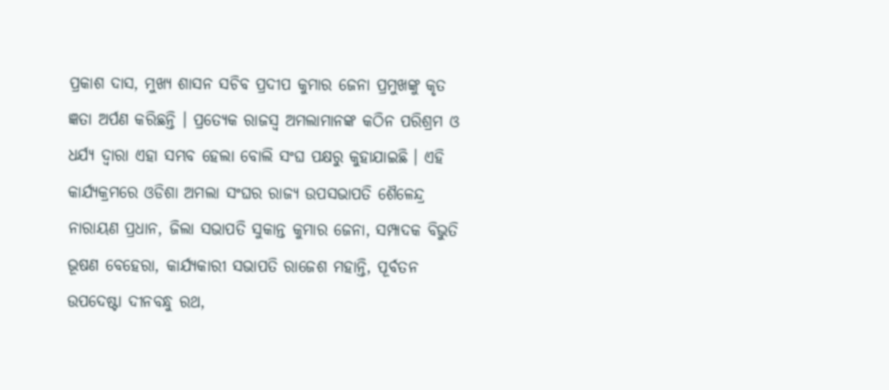ପ୍ରକାଶ ଦାସ, ମୁଖ୍ୟ ଶାସନ ସଚିବ ପ୍ରଦୀପ କୁମାର ଜେନା ପ୍ରମୁଖଙ୍କୁ କୃତ ଜ୍ଞତା ଅର୍ପଣ କରିଛନ୍ତି । ପ୍ରତ୍ୟେକ ରାଜସ୍ୱ ଅମଲାମାନଙ୍କ କଠିନ ପରିଶ୍ରମ ଓ ଧର୍ଯ୍ୟ ଦ୍ୱାରା ଏହା ସମ୍ଭବ ହେଲା ବୋଲି ସଂଘ ପକ୍ଷରୁ କୁହାଯାଇଛି । ଏହି କାର୍ଯ୍ୟକ୍ରମରେ ଓଡିଶା ଅମଲା ସଂଘର ରାଜ୍ୟ ଉପସଭାପତି ଶୈଳେନ୍ଦ୍ର ନାରାୟଣ ପ୍ରଧାନ, ଜିଲା ସଭାପତି ସୁକାନ୍ତ କୁମାର ଜେନା, ସମ୍ପାଦକ ବିଭୁତି ଭୂଷଣ ବେହେରା, କାର୍ଯ୍ୟକାରୀ ସଭାପତି ରାଜେଶ ମହାନ୍ତି, ପୂର୍ବତନ ଉପଦେଷ୍ଟା ଦୀନବନ୍ଧୁ ରଥ,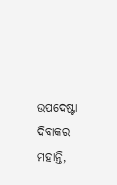ଉପଦେଷ୍ଟା ଦିବାକର ମହାନ୍ତି,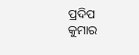ପ୍ରଦିପ କୁମାର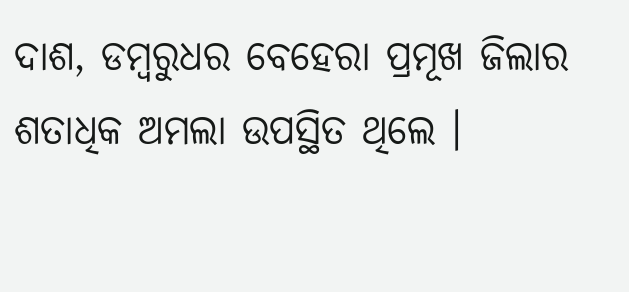ଦାଶ, ଡମ୍ବରୁଧର ବେହେରା ପ୍ରମୂଖ ଜିଲାର ଶତାଧିକ ଅମଲା ଉପସ୍ଥିତ ଥିଲେ ।